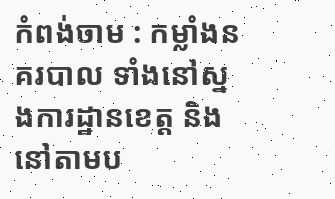កំពង់ចាម : កម្លាំងនគរបាល ទាំងនៅស្នងការដ្ឋានខេត្ត និងនៅតាមប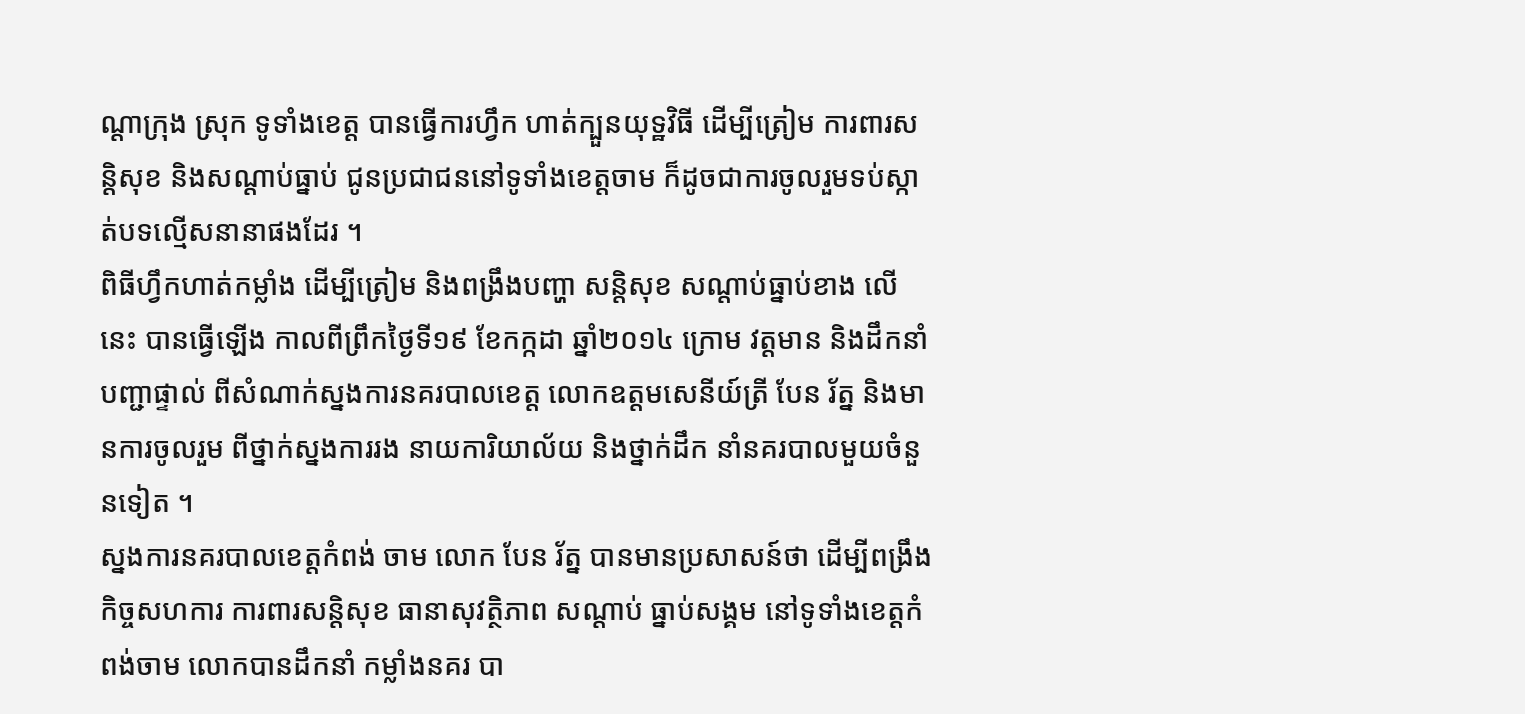ណ្តាក្រុង ស្រុក ទូទាំងខេត្ត បានធ្វើការហ្វឹក ហាត់ក្បួនយុទ្ឋវិធី ដើម្បីត្រៀម ការពារសន្តិសុខ និងសណ្តាប់ធ្នាប់ ជូនប្រជាជននៅទូទាំងខេត្តចាម ក៏ដូចជាការចូលរួមទប់ស្កាត់បទល្មើសនានាផងដែរ ។
ពិធីហ្វឹកហាត់កម្លាំង ដើម្បីត្រៀម និងពង្រឹងបញ្ហា សន្តិសុខ សណ្តាប់ធ្នាប់ខាង លើនេះ បានធ្វើឡើង កាលពីព្រឹកថ្ងៃទី១៩ ខែកក្កដា ឆ្នាំ២០១៤ ក្រោម វត្តមាន និងដឹកនាំបញ្ជាផ្ទាល់ ពីសំណាក់ស្នងការនគរបាលខេត្ត លោកឧត្តមសេនីយ៍ត្រី បែន រ័ត្ន និងមានការចូលរួម ពីថ្នាក់ស្នងការរង នាយការិយាល័យ និងថ្នាក់ដឹក នាំនគរបាលមួយចំនួនទៀត ។
ស្នងការនគរបាលខេត្តកំពង់ ចាម លោក បែន រ័ត្ន បានមានប្រសាសន៍ថា ដើម្បីពង្រឹងកិច្ចសហការ ការពារសន្តិសុខ ធានាសុវត្ថិភាព សណ្តាប់ ធ្នាប់សង្គម នៅទូទាំងខេត្តកំពង់ចាម លោកបានដឹកនាំ កម្លាំងនគរ បា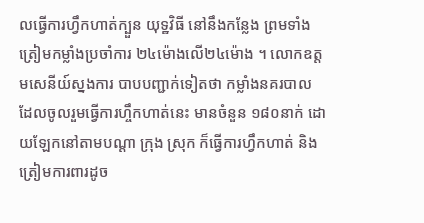លធ្វើការហ្វឹកហាត់ក្បួន យុទ្ឋវិធី នៅនឹងកន្លែង ព្រមទាំងត្រៀមកម្លាំងប្រចាំការ ២៤ម៉ោងលើ២៤ម៉ោង ។ លោកឧត្តមសេនីយ៍ស្នងការ បាបបញ្ជាក់ទៀតថា កម្លាំងនគរបាល ដែលចូលរួមធ្វើការហ្ចឹកហាត់នេះ មានចំនួន ១៨០នាក់ ដោយឡែកនៅតាមបណ្តា ក្រុង ស្រុក ក៏ធ្វើការហ្វឹកហាត់ និងត្រៀមការពារដូច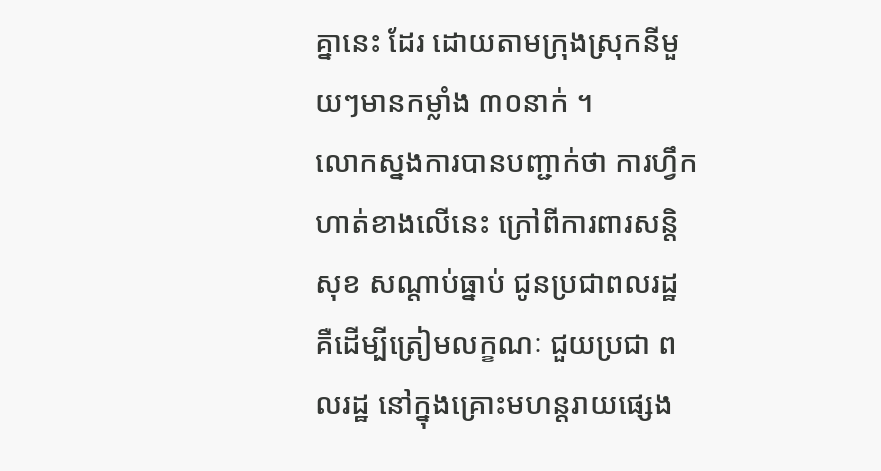គ្នានេះ ដែរ ដោយតាមក្រុងស្រុកនីមួយៗមានកម្លាំង ៣០នាក់ ។
លោកស្នងការបានបញ្ជាក់ថា ការហ្វឹកហាត់ខាងលើនេះ ក្រៅពីការពារសន្តិសុខ សណ្តាប់ធ្នាប់ ជូនប្រជាពលរដ្ឋ គឺដើម្បីត្រៀមលក្ខណៈ ជួយប្រជា ពលរដ្ឋ នៅក្នុងគ្រោះមហន្តរាយផ្សេង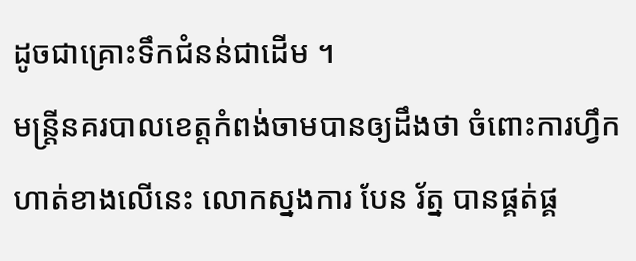ដូចជាគ្រោះទឹកជំនន់ជាដើម ។
មន្ត្រីនគរបាលខេត្តកំពង់ចាមបានឲ្យដឹងថា ចំពោះការហ្វឹក ហាត់ខាងលើនេះ លោកស្នងការ បែន រ័ត្ន បានផ្គត់ផ្គ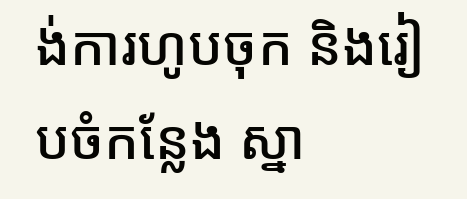ង់ការហូបចុក និងរៀបចំកន្លែង ស្នា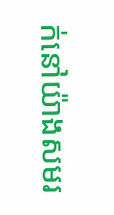ក់នៅយ៉ាងសមរ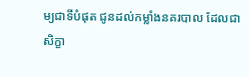ម្យជាទីបំផុត ជូនដល់កម្លាំងនគរបាល ដែលជាសិក្ខា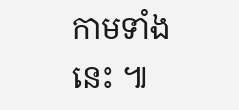កាមទាំងនេះ ៕